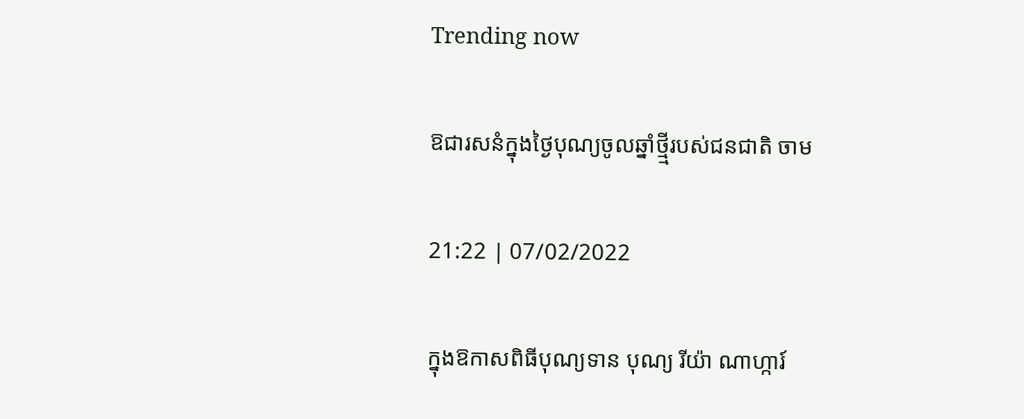Trending now

ឱជារសនំក្នុងថ្ងៃបុណ្យចូលឆ្នាំថ្មី្មរបស់ជនជាតិ ចាម

21:22 | 07/02/2022

ក្នុងឱកាសពិធីបុណ្យទាន បុណ្យ រីយ៉ា ណាហ្ការ៍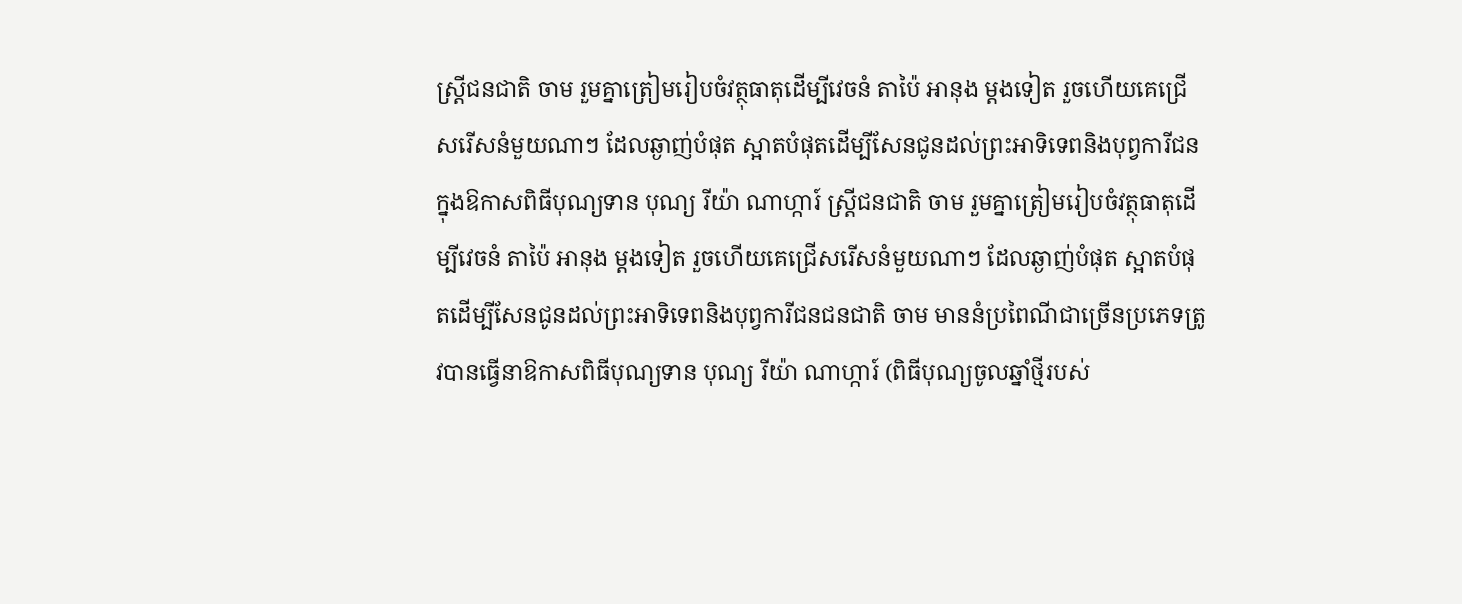ស្ត្រីជនជាតិ ចាម រួមគ្នាត្រៀមរៀបចំវត្ថុធាតុដើម្បីវេចនំ តាប៉ៃ អានុង ម្ដងទៀត រួចហើយគេជ្រើសរើសនំមួយណាៗ ដែលឆ្ងាញ់បំផុត ស្អាតបំផុតដើម្បីសែនជូនដល់ព្រះអាទិទេពនិងបុព្វការីជនក្នុងឱកាសពិធីបុណ្យទាន បុណ្យ រីយ៉ា ណាហ្ការ៍ ស្ត្រីជនជាតិ ចាម រួមគ្នាត្រៀមរៀបចំវត្ថុធាតុដើម្បីវេចនំ តាប៉ៃ អានុង ម្ដងទៀត រួចហើយគេជ្រើសរើសនំមួយណាៗ ដែលឆ្ងាញ់បំផុត ស្អាតបំផុតដើម្បីសែនជូនដល់ព្រះអាទិទេពនិងបុព្វការីជនជនជាតិ ចាម មាននំប្រពៃណីជាច្រើនប្រភេទត្រូវបានធ្វើនាឱកាសពិធីបុណ្យទាន បុណ្យ រីយ៉ា ណាហ្ការ៍ (ពិធីបុណ្យចូលឆ្នាំថ្មីរបស់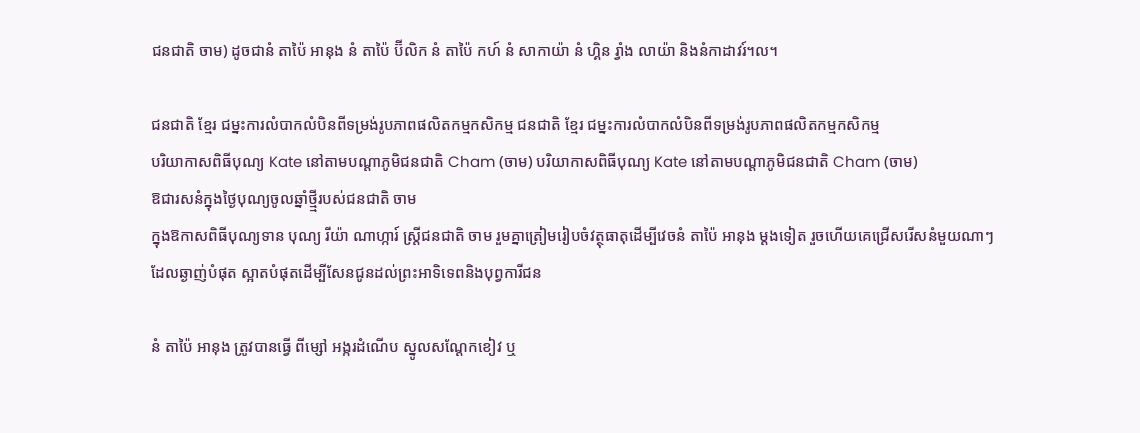ជនជាតិ ចាម) ដូចជានំ តាប៉ៃ អានុង នំ តាប៉ៃ ប៊ីលិក នំ តាប៉ៃ កហ៍ នំ សាកាយ៉ា នំ ហ្គិន រ្វាំង លាយ៉ា និងនំកាដាវរ៍។ល។

ជនជាតិ ខ្មែរ ជម្នះការលំបាកលំបិនពីទម្រង់រូបភាពផលិតកម្មកសិកម្ម ជនជាតិ ខ្មែរ ជម្នះការលំបាកលំបិនពីទម្រង់រូបភាពផលិតកម្មកសិកម្ម
បរិយាកាសពិធីបុណ្យ Kate នៅតាមបណ្ដាភូមិជនជាតិ Cham (ចាម) បរិយាកាសពិធីបុណ្យ Kate នៅតាមបណ្ដាភូមិជនជាតិ Cham (ចាម)
ឱជារសនំក្នុងថ្ងៃបុណ្យចូលឆ្នាំថ្មី្មរបស់ជនជាតិ ចាម
ក្នុងឱកាសពិធីបុណ្យទាន បុណ្យ រីយ៉ា ណាហ្ការ៍ ស្ត្រីជនជាតិ ចាម រួមគ្នាត្រៀមរៀបចំវត្ថុធាតុដើម្បីវេចនំ តាប៉ៃ អានុង ម្ដងទៀត រួចហើយគេជ្រើសរើសនំមួយណាៗ ដែលឆ្ងាញ់បំផុត ស្អាតបំផុតដើម្បីសែនជូនដល់ព្រះអាទិទេពនិងបុព្វការីជន

នំ តាប៉ៃ អានុង ត្រូវបានធ្វើ ពីម្សៅ អង្ករដំណើប ស្នូលសណ្តែកខៀវ ឬ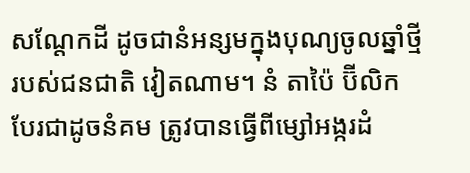សណ្តែកដី ដូចជានំអន្សមក្នុងបុណ្យចូលឆ្នាំថ្មីរបស់ជនជាតិ វៀតណាម។ នំ តាប៉ៃ ប៊ីលិក បែរជាដូចនំគម ត្រូវបានធ្វើពីម្សៅអង្ករដំ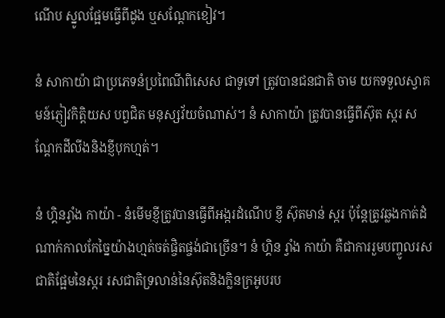ណើប ស្នូលផ្អែមធ្វើពីដូង ឬសណ្តែកខៀវ។

នំ សាកាយ៉ា ជាប្រភេទនំប្រពៃណីពិសេស ជាទូទៅ ត្រូវបានជនជាតិ ចាម យកទទួលស្វាគមន៍ភ្ញៀវកិត្តិយស បព្វជិត មនុស្សវ័យចំណាស់។ នំ សាកាយ៉ា ត្រូវបានធ្វើពីស៊ុត ស្ករ សណ្តែកដីលីងនិងខ្ញីបុកហ្មត់។

នំ ហ្គិនរ្វាំង កាយ៉ា - នំមើមខ្ញីត្រូវបានធ្វើពីអង្ករដំណើប ខ្ញី ស៊ុតមាន់ ស្ករ ប៉ុន្តែត្រូវឆ្លងកាត់ដំណាក់កាលកែច្នៃយ៉ាងហ្មត់ចត់ផ្ចិតផ្ចង់ជាច្រើន។ នំ ហ្គិន រ្វាំង កាយ៉ា គឺជាការរួមបញ្ចូលរសជាតិផ្អែមនៃស្ករ រសជាតិទ្រលាន់នៃស៊ុតនិងក្លិនក្រអូបរប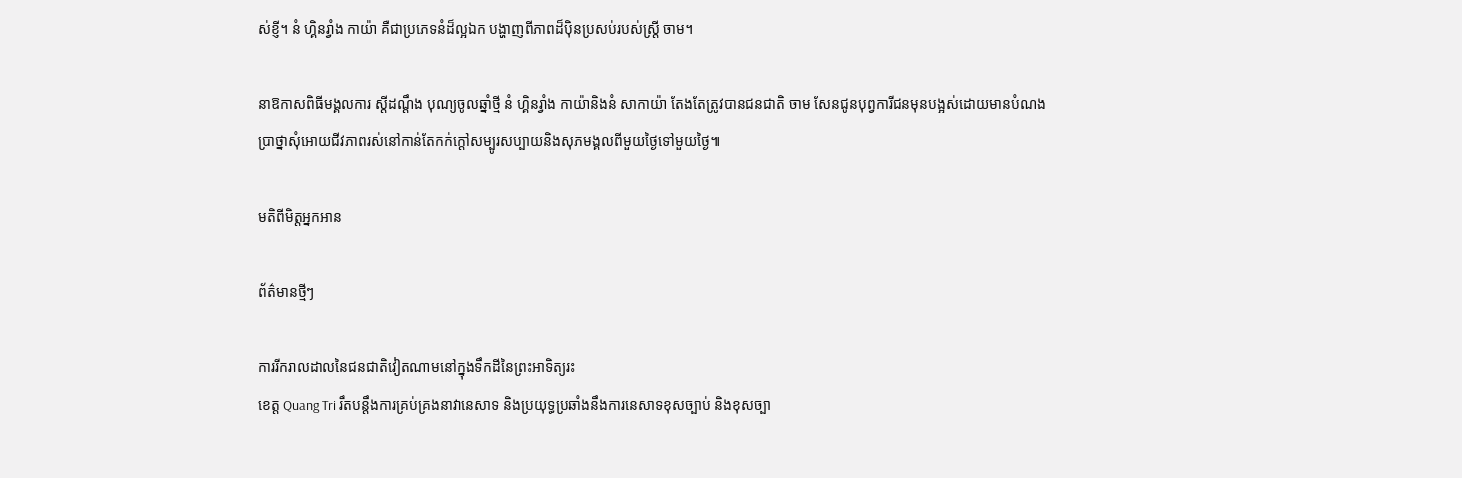ស់ខ្ញី។ នំ ហ្គិនរ្វាំង កាយ៉ា គឺជាប្រភេទនំដ៏ល្អឯក បង្ហាញពីភាពដ៏ប៉ិនប្រសប់របស់ស្ត្រី ចាម។

នាឱកាសពិធីមង្គលការ ស្តីដណ្ដឹង បុណ្យចូលឆ្នាំថ្មី នំ ហ្គិនរ្វាំង កាយ៉ានិងនំ សាកាយ៉ា តែងតែត្រូវបានជនជាតិ ចាម សែនជូនបុព្វការីជនមុនបង្អស់ដោយមានបំណងប្រាថ្នាសុំអោយជីវភាពរស់នៅកាន់តែកក់ក្ដៅសម្បូរសប្បាយនិងសុភមង្គលពីមួយថ្ងៃទៅមួយថ្ងៃ៕

មតិពីមិត្តអ្នកអាន

ព័ត៌មានថ្មីៗ

ការរីករាលដាលនៃជនជាតិវៀតណាមនៅក្នុងទឹកដីនៃព្រះអាទិត្យរះ
ខេត្ត Quang Tri រឹតបន្តឹងការគ្រប់គ្រងនាវានេសាទ និងប្រយុទ្ធប្រឆាំងនឹងការនេសាទខុសច្បាប់ និងខុសច្បា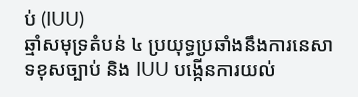ប់ (IUU)
ឆ្មាំសមុទ្រតំបន់ ៤ ប្រយុទ្ធប្រឆាំងនឹងការនេសាទខុសច្បាប់ និង IUU បង្កើនការយល់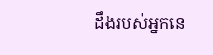ដឹងរបស់អ្នកនេ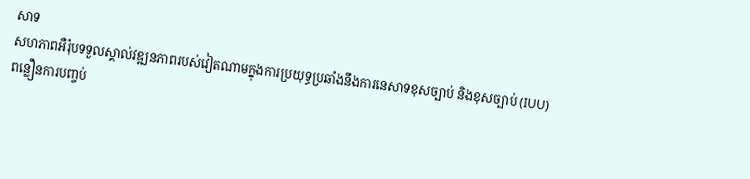សាទ
សហភាពអឺរ៉ុបទទួលស្គាល់វឌ្ឍនភាពរបស់វៀតណាមក្នុងការប្រយុទ្ធប្រឆាំងនឹងការនេសាទខុសច្បាប់ និងខុសច្បាប់ (IUU)
ពន្លឿនការបញ្ចប់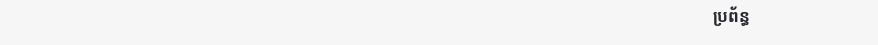ប្រព័ន្ធ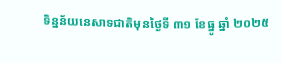ទិន្នន័យនេសាទជាតិមុនថ្ងៃទី ៣១ ខែធ្នូ ឆ្នាំ ២០២៥